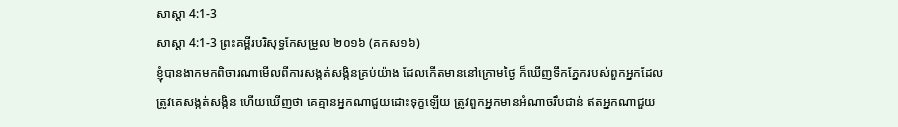សាស្ដា 4:1-3
សាស្ដា 4:1-3 ព្រះគម្ពីរបរិសុទ្ធកែសម្រួល ២០១៦ (គកស១៦)
ខ្ញុំបានងាកមកពិចារណាមើលពីការសង្កត់សង្កិនគ្រប់យ៉ាង ដែលកើតមាននៅក្រោមថ្ងៃ ក៏ឃើញទឹកភ្នែករបស់ពួកអ្នកដែលត្រូវគេសង្កត់សង្កិន ហើយឃើញថា គេគ្មានអ្នកណាជួយដោះទុក្ខឡើយ ត្រូវពួកអ្នកមានអំណាចរឹបជាន់ ឥតអ្នកណាជួយ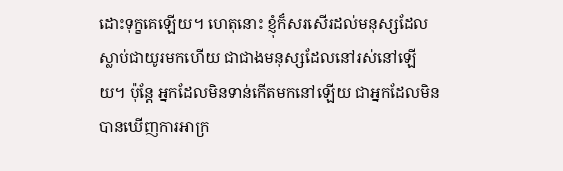ដោះទុក្ខគេឡើយ។ ហេតុនោះ ខ្ញុំក៏សរសើរដល់មនុស្សដែលស្លាប់ជាយូរមកហើយ ជាជាងមនុស្សដែលនៅរស់នៅឡើយ។ ប៉ុន្តែ អ្នកដែលមិនទាន់កើតមកនៅឡើយ ជាអ្នកដែលមិនបានឃើញការអាក្រ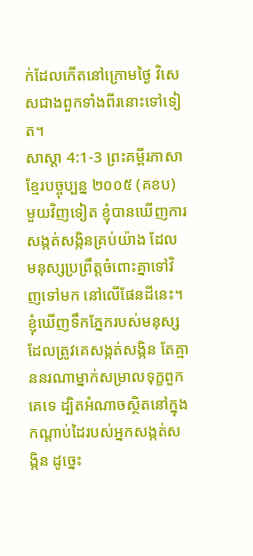ក់ដែលកើតនៅក្រោមថ្ងៃ វិសេសជាងពួកទាំងពីរនោះទៅទៀត។
សាស្ដា 4:1-3 ព្រះគម្ពីរភាសាខ្មែរបច្ចុប្បន្ន ២០០៥ (គខប)
មួយវិញទៀត ខ្ញុំបានឃើញការសង្កត់សង្កិនគ្រប់យ៉ាង ដែលមនុស្សប្រព្រឹត្តចំពោះគ្នាទៅវិញទៅមក នៅលើផែនដីនេះ។ ខ្ញុំឃើញទឹកភ្នែករបស់មនុស្សដែលត្រូវគេសង្កត់សង្កិន តែគ្មាននរណាម្នាក់សម្រាលទុក្ខពួកគេទេ ដ្បិតអំណាចស្ថិតនៅក្នុងកណ្ដាប់ដៃរបស់អ្នកសង្កត់សង្កិន ដូច្នេះ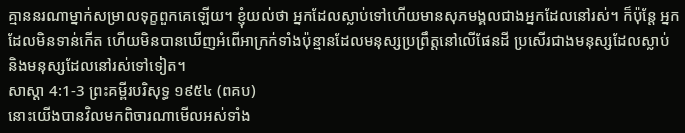គ្មាននរណាម្នាក់សម្រាលទុក្ខពួកគេឡើយ។ ខ្ញុំយល់ថា អ្នកដែលស្លាប់ទៅហើយមានសុភមង្គលជាងអ្នកដែលនៅរស់។ ក៏ប៉ុន្តែ អ្នកដែលមិនទាន់កើត ហើយមិនបានឃើញអំពើអាក្រក់ទាំងប៉ុន្មានដែលមនុស្សប្រព្រឹត្តនៅលើផែនដី ប្រសើរជាងមនុស្សដែលស្លាប់ និងមនុស្សដែលនៅរស់ទៅទៀត។
សាស្ដា 4:1-3 ព្រះគម្ពីរបរិសុទ្ធ ១៩៥៤ (ពគប)
នោះយើងបានវិលមកពិចារណាមើលអស់ទាំង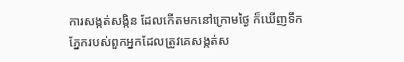ការសង្កត់សង្កិន ដែលកើតមកនៅក្រោមថ្ងៃ ក៏ឃើញទឹកភ្នែករបស់ពួកអ្នកដែលត្រូវគេសង្កត់ស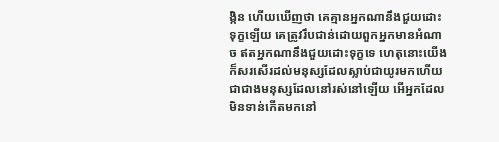ង្កិន ហើយឃើញថា គេគ្មានអ្នកណានឹងជួយដោះទុក្ខឡើយ គេត្រូវរឹបជាន់ដោយពួកអ្នកមានអំណាច ឥតអ្នកណានឹងជួយដោះទុក្ខទេ ហេតុនោះយើងក៏សរសើរដល់មនុស្សដែលស្លាប់ជាយូរមកហើយ ជាជាងមនុស្សដែលនៅរស់នៅឡើយ អើអ្នកដែលមិនទាន់កើតមកនៅ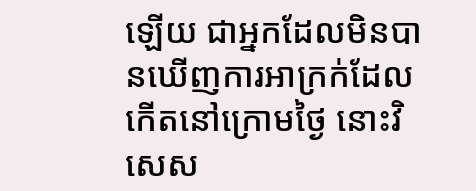ឡើយ ជាអ្នកដែលមិនបានឃើញការអាក្រក់ដែលកើតនៅក្រោមថ្ងៃ នោះវិសេស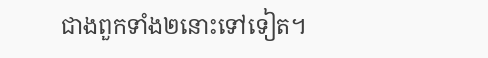ជាងពួកទាំង២នោះទៅទៀត។